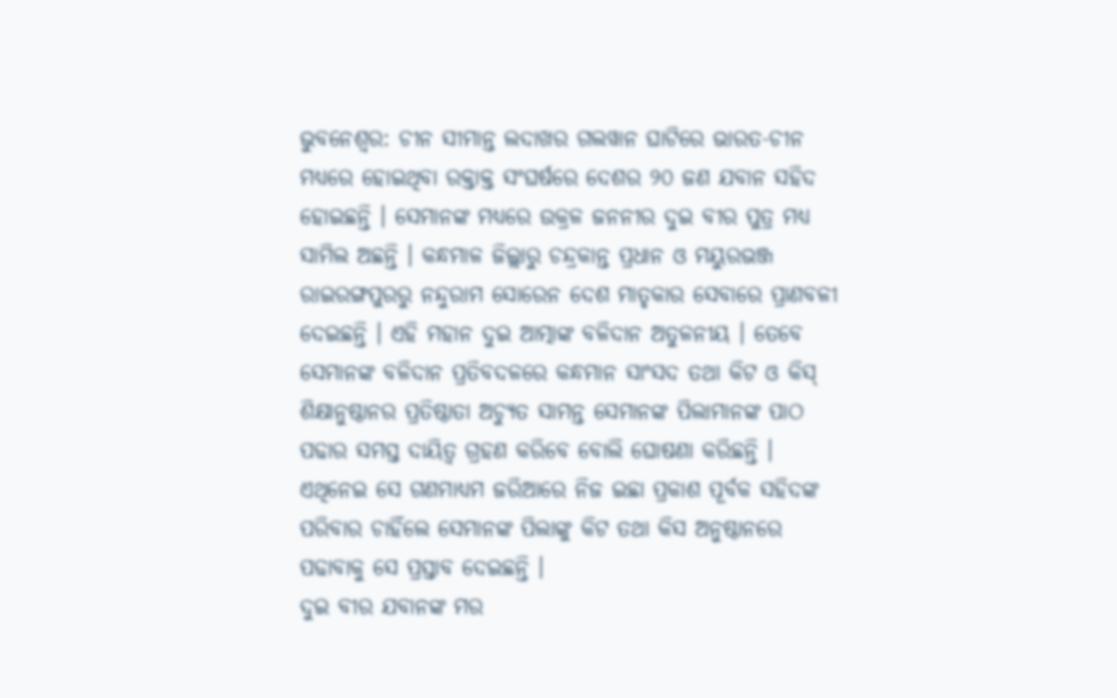ଭୁବନେଶ୍ବର: ଚୀନ ସୀମାନ୍ତ ଲଦାଖର ଗଲୱାନ ଘାଟିରେ ଭାରତ-ଚୀନ ମଧ୍ୟରେ ହୋଇଥିବା ରକ୍ତାକ୍ତ ସଂଘର୍ଷରେ ଦେଶର ୨୦ ଜଣ ଯବାନ ସହିଦ ହୋଇଛନ୍ତି । ସେମାନଙ୍କ ମଧ୍ୟରେ ଉକ୍ରଳ ଜନନୀର ଦୁଇ ବୀର ପୁତ୍ର ମଧ୍ୟ ସାମିଲ ଅଛନ୍ତି । କନ୍ଧମାଳ ଜିଲ୍ଲାରୁ ଚନ୍ଦ୍ରକାନ୍ତ ପ୍ରଧାନ ଓ ମୟୁରଭଞ୍ଜ ରାଇରଙ୍ଗପୁରରୁ ନନ୍ଦୁରାମ ସୋରେନ ଦେଶ ମାତୃକାର ସେବାରେ ପ୍ରାଣବଳୀ ଦେଇଛନ୍ତି । ଏହି ମହାନ ଦୁଇ ଆତ୍ମାଙ୍କ ବଳିଦାନ ଅତୁଳନୀୟ । ତେବେ ସେମାନଙ୍କ ବଳିଦାନ ପ୍ରତିବଦଳରେ କନ୍ଧମାନ ସାଂସଦ ତଥା କିଟ ଓ କିସ୍ ଶିକ୍ଷାନୁଷ୍ଠାନର ପ୍ରତିଷ୍ଠାତା ଅଚ୍ୟୁତ ସାମନ୍ତ ସେମାନଙ୍କ ପିଲାମାନଙ୍କ ପାଠ ପଢାର ସମସ୍ତ ଦାୟିତ୍ୱ ଗ୍ରହଣ କରିବେ ବୋଲି ଘୋଷଣା କରିଛନ୍ତି । ଏଥିନେଇ ସେ ଗଣମାଧ୍ୟମ ଜରିଆରେ ନିଜ ଇଛା ପ୍ରକାଶ ପୂର୍ବକ ସହିଦଙ୍କ ପରିବାର ଚାହିଁଲେ ସେମାନଙ୍କ ପିଲାଙ୍କୁ କିଟ ତଥା କିସ ଅନୁଷ୍ଠାନରେ ପଢାବାକୁ ସେ ପ୍ରସ୍ତାବ ଦେଇଛନ୍ତି ।
ଦୁଇ ବୀର ଯବାନଙ୍କ ମର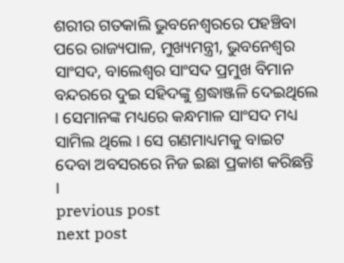ଶରୀର ଗତକାଲି ଭୁବନେଶ୍ୱରରେ ପହଞ୍ଚିବା ପରେ ରାଜ୍ୟପାଳ, ମୁଖ୍ୟମନ୍ତ୍ରୀ, ଭୁବନେଶ୍ୱର ସାଂସଦ, ବାଲେଶ୍ୱର ସାଂସଦ ପ୍ରମୁଖ ବିମାନ ବନ୍ଦରରେ ଦୁଇ ସହିଦଙ୍କୁ ଶ୍ରଦ୍ଧାଞ୍ଜଳି ଦେଇଥିଲେ । ସେମାନଙ୍କ ମଧ୍ୟରେ କନ୍ଧମାଳ ସାଂସଦ ମଧ୍ୟ ସାମିଲ ଥିଲେ । ସେ ଗଣମାଧ୍ୟମକୁ ବାଇଟ ଦେବା ଅବସରରେ ନିଜ ଇଛା ପ୍ରକାଶ କରିଛନ୍ତି ।
previous post
next post